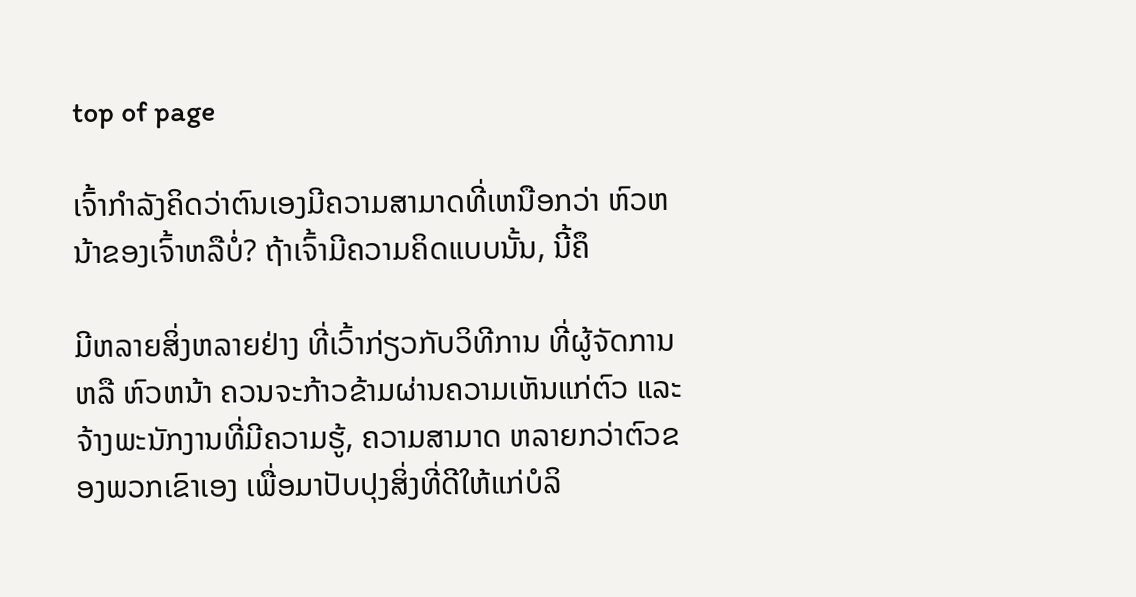top of page

ເຈົ້າກຳລັງຄິດວ່າຕົນເອງມີຄວາມສາມາດທີ່ເຫນືອກວ່າ ຫົວຫນ້າຂອງເຈົ້າຫລືບໍ່? ຖ້າເຈົ້າມີຄວາມຄິດແບບນັ້ນ, ນີ້ຄຶ

ມີຫລາຍສິ່ງຫລາຍຢ່າງ ທີ່ເວົ້າກ່ຽວກັບວິທີການ ທີ່ຜູ້ຈັດການ ຫລື ຫົວຫນ້າ ຄວນຈະກ້າວຂ້າມຜ່ານຄວາມເຫັນແກ່ຕົວ ແລະ ຈ້າງພະນັກງານທີ່ມີຄວາມຮູ້, ຄວາມສາມາດ ຫລາຍກວ່າຕົວຂອງພວກເຂົາເອງ ເພື່ອມາປັບປຸງສິ່ງທີ່ດີໃຫ້ແກ່ບໍລິ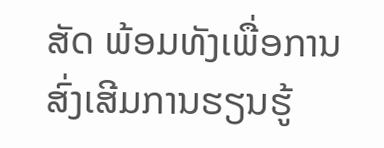ສັດ ພ້ອມທັງເພື່ອການສົ່ງເສີມການຮຽນຮູ້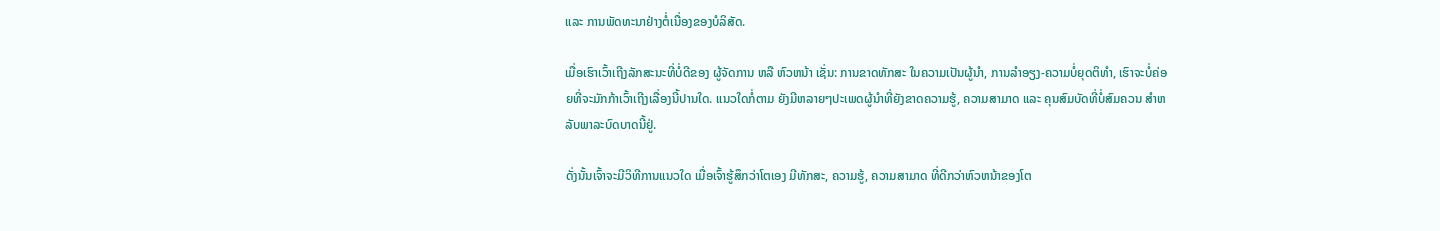ແລະ ການພັດທະນາຢ່າງຕໍ່ເນື່ອງຂອງບໍລິສັດ.

ເມື່ອເຮົາເວົ້າເຖີງລັກສະນະທີ່ບໍ່ດີຂອງ ຜູ້ຈັດການ ຫລື ຫົວຫນ້າ ເຊັ່ນ: ການຂາດທັກສະ ໃນຄວາມເປັນຜູ້ນຳ, ການລຳອຽງ-ຄວາມບໍ່ຍຸດຕິທຳ, ເຮົາຈະບໍ່ຄ່ອຍທີ່ຈະມັກກ້າເວົ້າເຖີງເລື່ອງນີ້ປານໃດ. ແນວໃດກໍ່ຕາມ ຍັງມີຫລາຍໆປະເພດຜູ້ນຳທີ່ຍັງຂາດຄວາມຮູ້, ຄວາມສາມາດ ແລະ ຄຸນສົມບັດທີ່ບໍ່ສົມຄວນ ສຳຫລັບພາລະບົດບາດນີ້ຢູ່.

ດັ່ງນັ້ນເຈົ້າຈະມີວິທີການແນວໃດ ເມື່ອເຈົ້າຮູ້ສຶກວ່າໂຕເອງ ມີທັກສະ, ຄວາມຮູ້, ຄວາມສາມາດ ທີ່ດີກວ່າຫົວຫນ້າຂອງໂຕ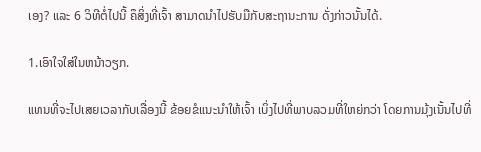ເອງ? ແລະ 6 ວິທີຕໍ່ໄປນີ້ ຄຶສິ່ງທີ່ເຈົ້າ ສາມາດນຳໄປຮັບມືກັບສະຖານະການ ດັ່ງກ່າວນັ້ນໄດ້.

1.ເອົາໃຈໃສ່ໃນຫນ້າວຽກ.

ແທນທີ່ຈະໄປເສຍເວລາກັບເລື່ອງນີ້ ຂ້ອຍຂໍແນະນຳໃຫ້ເຈົ້າ ເບິ່ງໄປທີ່ພາບລວມທີ່ໃຫຍ່ກວ່າ ໂດຍການມຸ້ງເນັ້ນໄປທີ່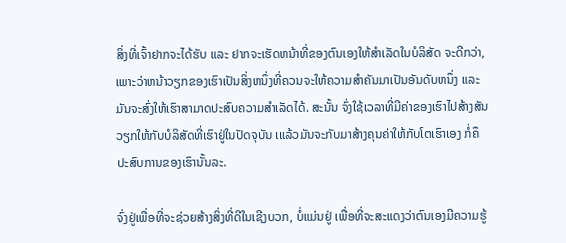ສິ່ງທີ່ເຈົ້າຢາກຈະໄດ້ຮັບ ແລະ ຢາກຈະເຮັດຫນ້າທີ່ຂອງຕົນເອງໃຫ້ສຳເລັດໃນບໍລິສັດ ຈະດີກວ່າ, ເພາະວ່າຫນ້າວຽກຂອງເຮົາເປັນສິ່ງຫນຶ່ງທີ່ຄວນຈະໃຫ້ຄວາມສຳຄັນມາເປັນອັນດັບຫນຶ່ງ ແລະ ມັນຈະສົ່ງໃຫ້ເຮົາສາມາດປະສົບຄວາມສຳເລັດໄດ້. ສະນັ້ນ ຈົ່ງໃຊ້ເວລາທີ່ມີຄ່າຂອງເຮົາໄປສ້າງສັນວຽກໃຫ້ກັບບໍລິສັດທີ່ເຮົາຢູ່ໃນປັດຈຸບັນ ເແລ້ວມັນຈະກັບມາສ້າງຄຸນຄ່າໃຫ້ກັບໂຕເຮົາເອງ ກໍ່ຄຶ ປະສົບການຂອງເຮົານັ້ນລະ.

ຈົ່ງຢູ່ເພື່ອທີ່ຈະຊ່ວຍສ້າງສິ່ງທີ່ດີໃນເຊີງບວກ, ບໍ່ແມ່ນຢູ່ ເພື່ອທີ່ຈະສະແດງວ່າຕົນເອງມີຄວາມຮູ້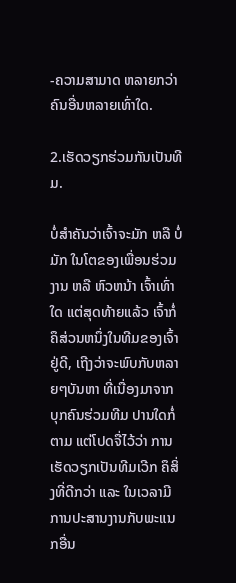-ຄວາມສາມາດ ຫລາຍກວ່າຄົນອື່ນຫລາຍເທົ່າໃດ.

2.ເຮັດວຽກຮ່ວມກັນເປັນທີມ.

ບໍ່ສຳຄັນວ່າເຈົ້າຈະມັກ ຫລື ບໍ່ມັກ ໃນໂຕຂອງເພື່ອນຮ່ວມງານ ຫລື ຫົວຫນ້າ ເຈົ້າເທົ່າໃດ ແຕ່ສຸດທ້າຍແລ້ວ ເຈົ້າກໍ່ຄຶສ່ວນຫນຶ່ງໃນທີມຂອງເຈົ້າຢູ່ດີ, ເຖີງວ່າຈະພົບກັບຫລາຍໆບັນຫາ ທີ່ເນື່ອງມາຈາກ ບຸກຄົນຮ່ວມທີມ ປານໃດກໍ່ຕາມ ແຕ່ໂປດຈື່ໄວ້ວ່າ ການເຮັດວຽກເປັນທີມເວີກ ຄຶສິ່ງທີ່ດີກວ່າ ແລະ ໃນເວລາມີການປະສານງານກັບພະແນກອື່ນ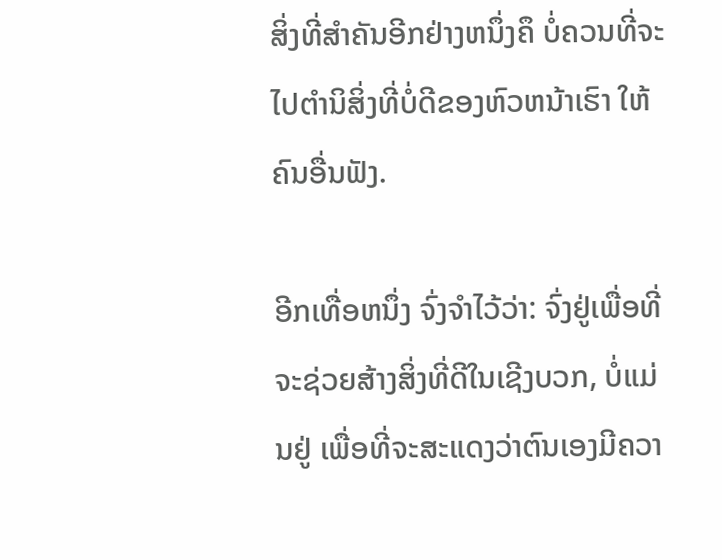ສິ່ງທີ່ສຳຄັນອີກຢ່າງຫນຶ່ງຄຶ ບໍ່ຄວນທີ່ຈະໄປຕຳນິສິ່ງທີ່ບໍ່ດີຂອງຫົວຫນ້າເຮົາ ໃຫ້ຄົນອື່ນຟັງ.

ອີກເທື່ອຫນຶ່ງ ຈົ່ງຈຳໄວ້ວ່າ: ຈົ່ງຢູ່ເພື່ອທີ່ຈະຊ່ວຍສ້າງສິ່ງທີ່ດີໃນເຊີງບວກ, ບໍ່ແມ່ນຢູ່ ເພື່ອທີ່ຈະສະແດງວ່າຕົນເອງມີຄວາ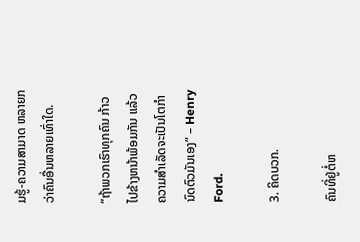ມຮູ້-ຄວາມສາມາດ ຫລາຍກວ່າຄົນອື່ນຫລາຍເທົ່າໃດ.

“ຖ້າພວກເຮົາທຸກຄົນ ກ້າວໄປຂ້າງຫນ້າພ້ອມກັນ ແລ້ວຄວາມສຳເລັດຈະເປັນໂຕກຳນົດຕົວມັນເອງ” – Henry Ford.

3. ຄິດບວກ.

ຄົນທີ່ຢູ່ຕໍ່ຫ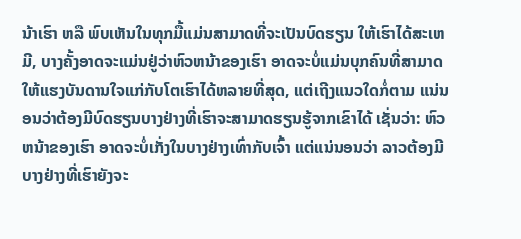ນ້າເຮົາ ຫລື ພົບເຫັນໃນທຸກມື້ແມ່ນສາມາດທີ່ຈະເປັນບົດຮຽນ ໃຫ້ເຮົາໄດ້ສະເຫມີ, ບາງຄັ້ງອາດຈະແມ່ນຢູ່ວ່າຫົວຫນ້າຂອງເຮົາ ອາດຈະບໍ່ແມ່ນບຸກຄົນທີ່ສາມາດ ໃຫ້ແຮງບັນດານໃຈແກ່ກັບໂຕເຮົາໄດ້ຫລາຍທີ່ສຸດ, ແຕ່ເຖີງແນວໃດກໍ່ຕາມ ແນ່ນອນວ່າຕ້ອງມີບົດຮຽນບາງຢ່າງທີ່ເຮົາຈະສາມາດຮຽນຮູ້ຈາກເຂົາໄດ້ ເຊັ່ນວ່າ: ຫົວຫນ້າຂອງເຮົາ ອາດຈະບໍ່ເກັ່ງໃນບາງຢ່າງເທົ່າກັບເຈົ້າ ແຕ່ແນ່ນອນວ່າ ລາວຕ້ອງມີບາງຢ່າງທີ່ເຮົາຍັງຈະ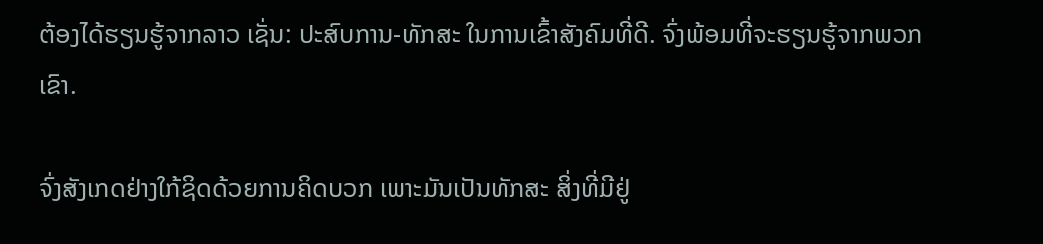ຕ້ອງໄດ້ຮຽນຮູ້ຈາກລາວ ເຊັ່ນ: ປະສົບການ-ທັກສະ ໃນການເຂົ້າສັງຄົມທີ່ດີ. ຈົ່ງພ້ອມທີ່ຈະຮຽນຮູ້ຈາກພວກເຂົາ.

ຈົ່ງສັງເກດຢ່າງໃກ້ຊິດດ້ວຍການຄິດບວກ ເພາະມັນເປັນທັກສະ ສິ່ງທີ່ມີຢູ່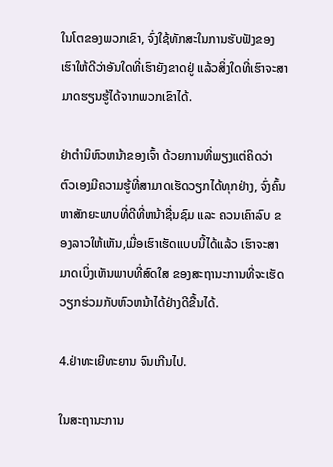ໃນໂຕຂອງພວກເຂົາ, ຈົ່ງໃຊ້ທັກສະໃນການຮັບຟັງຂອງເຮົາໃຫ້ດີວ່າອັນໃດທີ່ເຮົາຍັງຂາດຢູ່ ແລ້ວສິ່ງໃດທີ່ເຮົາຈະສາມາດຮຽນຮູ້ໄດ້ຈາກພວກເຂົາໄດ້.

ຢ່າຕໍານິຫົວຫນ້າຂອງເຈົ້າ ດ້ວຍການທີ່ພຽງແຕ່ຄິດວ່າ ຕົວເອງມີຄວາມຮູ້ທີ່ສາມາດເຮັດວຽກໄດ້ທຸກຢ່າງ, ຈົ່ງຄົ້ນຫາສັກຍະພາບທີ່ດີທີ່ຫນ້າຊື່ນຊົມ ແລະ ຄວນເຄົາລົບ ຂອງລາວໃຫ້ເຫັນ,ເມື່ອເຮົາເຮັດແບບນີ້ໄດ້ແລ້ວ ເຮົາຈະສາມາດເບິ່ງເຫັນພາບທີ່ສົດໃສ ຂອງສະຖານະການທີ່ຈະເຮັດວຽກຮ່ວມກັບຫົວຫນ້າໄດ້ຢ່າງດີຂື້ນໄດ້.

4.ຢ່າທະເຍີທະຍານ ຈົນເກີນໄປ.

ໃນສະຖານະການ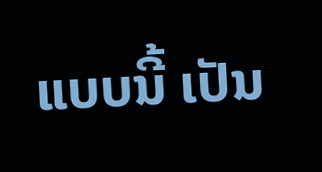ແບບນີ້ ເປັນ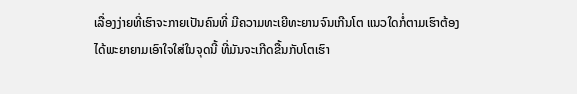ເລື່ອງງ່າຍທີ່ເຮົາຈະກາຍເປັນຄົນທີ່ ມີຄວາມທະເຍີທະຍານຈົນເກີນໂຕ ແນວໃດກໍ່ຕາມເຮົາຕ້ອງໄດ້ພະຍາຍາມເອົາໃຈໃສ່ໃນຈຸດນີ້ ທີ່ມັນຈະເກີດຂື້ນກັບໂຕເຮົາ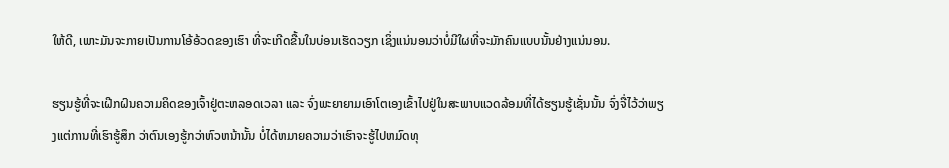ໃຫ້ດີ, ເພາະມັນຈະກາຍເປັນການໂອ້ອ້ວດຂອງເຮົາ ທີ່ຈະເກີດຂື້ນໃນບ່ອນເຮັດວຽກ ເຊິ່ງແນ່ນອນວ່າບໍ່ມີໃຜທີ່ຈະມັກຄົນແບບນັ້ນຢ່າງແນ່ນອນ.

ຮຽນຮູ້ທີ່ຈະເຝີກຝົນຄວາມຄິດຂອງເຈົ້າຢູ່ຕະຫລອດເວລາ ແລະ ຈົ່ງພະຍາຍາມເອົາໂຕເອງເຂົ້າໄປຢູ່ໃນສະພາບແວດລ້ອມທີ່ໄດ້ຮຽນຮູ້ເຊັ່ນນັ້ນ ຈົ່ງຈື່ໄວ້ວ່າພຽງແຕ່ການທີ່ເຮົາຮູ້ສຶກ ວ່າຕົນເອງຮູ້ກວ່າຫົວຫນ້ານັ້ນ ບໍ່ໄດ້ຫມາຍຄວາມວ່າເຮົາຈະຮູ້ໄປຫມົດທຸ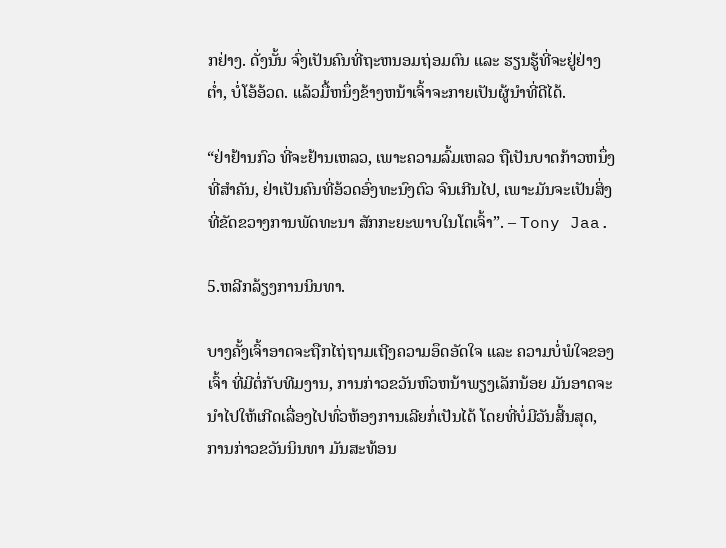ກຢ່າງ. ດັ່ງນັ້ນ ຈົ່ງເປັນຄົນທີ່ຖະຫນອມຖ່ອມຕົນ ແລະ ຮຽນຮູ້ທີ່ຈະຢູ່ຢ່າງຕໍ່າ, ບໍ່ໂອ້ອ້ວດ. ແລ້ວມື້ຫນຶ່ງຂ້າງຫນ້າເຈົ້າຈະກາຍເປັນຜູ້ນຳທີ່ດີໄດ້.

“ຢ່າຢ້ານກົວ ທີ່ຈະຢ້ານເຫລວ, ເພາະຄວາມລົ້ມເຫລວ ຖືເປັນບາດກ້າວຫນຶ່ງທີ່ສຳຄັນ, ຢ່າເປັນຄົນທີ່ອ້ວດອົ່ງທະນົງຕົວ ຈົນເກີນໄປ, ເພາະມັນຈະເປັນສິ່ງທີ່ຂັດຂວາງການພັດທະນາ ສັກກະຍະພາບໃນໂຕເຈົ້າ”. – Tony Jaa.

5.ຫລີກລ້ຽງການນິນທາ.

ບາງຄັ້ງເຈົ້າອາດຈະຖືກໄຖ່ຖາມເຖີງຄວາມອຶດອັດໃຈ ແລະ ຄວາມບໍ່ພໍໃຈຂອງເຈົ້າ ທີ່ມີຕໍ່ກັບທີມງານ, ການກ່າວຂວັນຫົວຫນ້າພຽງເລັກນ້ອຍ ມັນອາດຈະນຳໄປໃຫ້ເກີດເລື່ອງໄປທົ່ວຫ້ອງການເລີຍກໍ່ເປັນໄດ້ ໂດຍທີ່ບໍ່ມີວັນສີ້ນສຸດ, ການກ່າວຂວັນນິນທາ ມັນສະທ້ອນ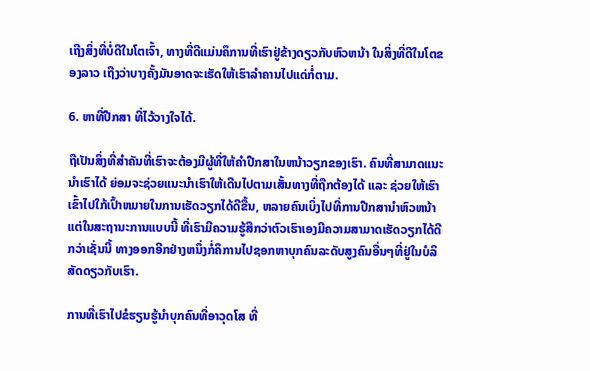ເຖີງສິ່ງທີ່ບໍ່ດີໃນໂຕເຈົ້າ, ທາງທີ່ດີແມ່ນຄຶການທີ່ເຮົາຢູ່ຂ້າງດຽວກັບຫົວຫນ້າ ໃນສິ່ງທີ່ດີໃນໂຕຂອງລາວ ເຖີງວ່າບາງຄັ້ງມັນອາດຈະເຮັດໃຫ້ເຮົາລໍາຄານໄປແດ່ກໍ່ຕາມ.

6. ຫາທີ່ປືກສາ ທີ່ໄວ້ວາງໃຈໄດ້.

ຖືເປັນສິ່ງທີ່ສຳຄັນທີ່ເຮົາຈະຕ້ອງມີຜູ້ທີ່ໃຫ້ຄຳປືກສາໃນຫນ້າວຽກຂອງເຮົາ. ຄົນທີ່ສາມາດແນະນຳເຮົາໄດ້ ຍ່ອມຈະຊ່ວຍແນະນຳເຮົາໃຫ້ເດີນໄປຕາມເສັ້ນທາງທີ່ຖືກຕ້ອງໄດ້ ແລະ ຊ່ວຍໃຫ້ເຮົາເຂົ້າໄປໃກ້ເປົ້າຫມາຍໃນການເຮັດວຽກໄດ້ດີຂື້ນ, ຫລາຍຄົນເບິ່ງໄປທີ່ການປືກສານຳຫົວຫນ້າ ແຕ່ໃນສະຖານະການແບບນີ້ ທີ່ເຮົາມີຄວາມຮູ້ສືກວ່າຕົວເຮົາເອງມີຄວາມສາມາດເຮັດວຽກໄດ້ດີ ກວ່າເຊັ່ນນີ້ ທາງອອກອີກຢ່າງຫນຶ່ງກໍ່ຄຶການໄປຊອກຫາບຸກຄົນລະດັບສູງຄົນອື່ນໆທີ່ຢູ່ໃນບໍລິສັດດຽວກັບເຮົາ.

ການທີ່ເຮົາໄປຂໍຮຽນຮູ້ນຳບຸກຄົນທີ່ອາວຸດໂສ ທີ່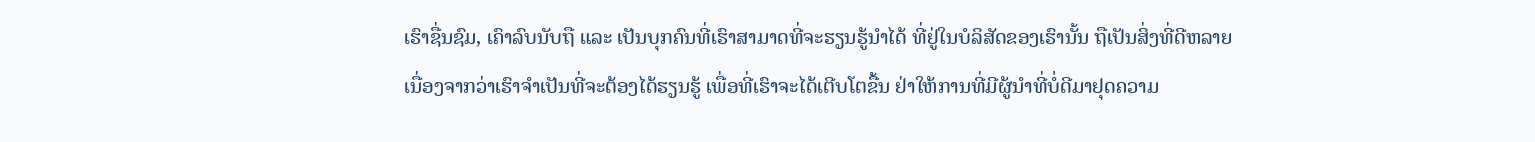ເຮົາຊື່ນຊົມ, ເຄົາລົບນັບຖື ແລະ ເປັນບຸກຄົນທີ່ເຮົາສາມາດທີ່ຈະຮຽນຮູ້ນຳໄດ້ ທີ່ຢູ່ໃນບໍລິສັດຂອງເຮົານັ້ນ ຖືເປັນສິ່ງທີ່ດີຫລາຍ ເນື່ອງຈາກວ່າເຮົາຈຳເປັນທີ່ຈະຕ້ອງໄດ້ຮຽນຮູ້ ເພື່ອທີ່ເຮົາຈະໄດ້ເຕີບໂຕຂື້ນ ຢ່າໃຫ້ການທີ່ມີຜູ້ນຳທີ່ບໍ່ດີມາຢຸດຄວາມ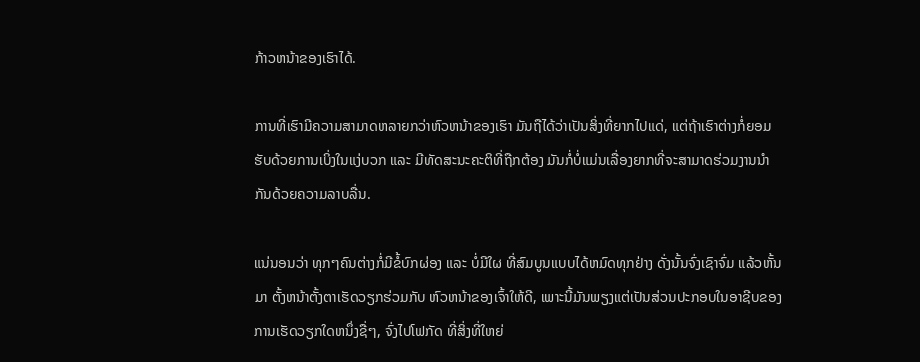ກ້າວຫນ້າຂອງເຮົາໄດ້.

ການທີ່ເຮົາມີຄວາມສາມາດຫລາຍກວ່າຫົວຫນ້າຂອງເຮົາ ມັນຖືໄດ້ວ່າເປັນສິ່ງທີ່ຍາກໄປແດ່, ແຕ່ຖ້າເຮົາຕ່າງກໍ່ຍອມຮັບດ້ວຍການເບິ່ງໃນແງ່ບວກ ແລະ ມີທັດສະນະຄະຕິທີ່ຖືກຕ້ອງ ມັນກໍ່ບໍ່ແມ່ນເລື່ອງຍາກທີ່ຈະສາມາດຮ່ວມງານນຳກັນດ້ວຍຄວາມລາບລື່ນ.

ແນ່ນອນວ່າ ທຸກໆຄົນຕ່າງກໍ່ມີຂໍ້ບົກຜ່ອງ ແລະ ບໍ່ມີໃຜ ທີ່ສົມບູນແບບໄດ້ຫມົດທຸກຢ່າງ ດັ່ງນັ້ນຈົ່ງເຊົາຈົ່ມ ແລ້ວຫັ້ນມາ ຕັ້ງຫນ້າຕັ້ງຕາເຮັດວຽກຮ່ວມກັບ ຫົວຫນ້າຂອງເຈົ້າໃຫ້ດີ, ເພາະນີ້ມັນພຽງແຕ່ເປັນສ່ວນປະກອບໃນອາຊີບຂອງການເຮັດວຽກໃດຫນຶ່ງຊື່ໆ, ຈົ່ງໄປໂຟກັດ ທີ່ສິ່ງທີ່ໃຫຍ່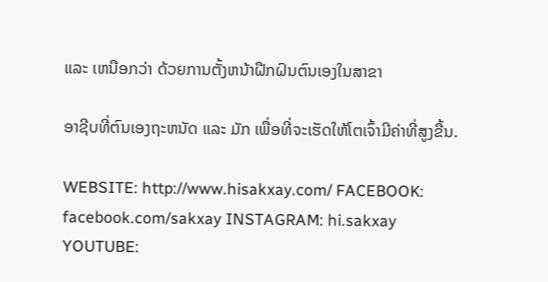ແລະ ເຫນືອກວ່າ ດ້ວຍການຕັ້ງຫນ້າຝືກຝົນຕົນເອງໃນສາຂາ

ອາຊີບທີ່ຕົນເອງຖະຫນັດ ແລະ ມັກ ເພື່ອທີ່ຈະເຮັດໃຫ້ໂຕເຈົ້າມີຄ່າທີ່ສູງຂື້ນ.

WEBSITE: http://www.hisakxay.com/ FACEBOOK: facebook.com/sakxay INSTAGRAM: hi.sakxay YOUTUBE: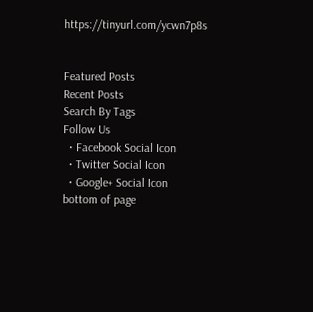https://tinyurl.com/ycwn7p8s


Featured Posts
Recent Posts
Search By Tags
Follow Us
  • Facebook Social Icon
  • Twitter Social Icon
  • Google+ Social Icon
bottom of page